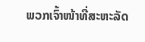ພວກເຈົ້າໜ້າທີ່ສະຫະລັດ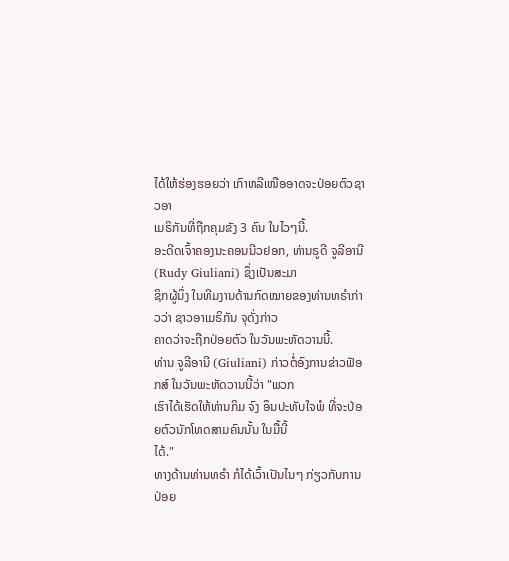ໄດ້ໃຫ້ຮ່ອງຮອຍວ່າ ເກົາຫລີເໜືອອາດຈະປ່ອຍຕົວຊາວອາ
ເມຣິກັນທີ່ຖືກຄຸມຂັງ 3 ຄົນ ໃນໄວໆນີ້.
ອະດີດເຈົ້າຄອງນະຄອນນີວຢອກ, ທ່ານຣູດີ ຈູລີອານີ (Rudy Giuliani) ຊຶ່ງເປັນສະມາ
ຊິກຜູ້ນຶ່ງ ໃນທີມງານດ້ານກົດໝາຍຂອງທ່ານທຣໍາກ່າວວ່າ ຊາວອາເມຣິກັນ ຈຸດັ່ງກ່າວ
ຄາດວ່າຈະຖືກປ່ອຍຕົວ ໃນວັນພະຫັດວານນີ້.
ທ່ານ ຈູລີອານີ (Giuliani) ກ່າວຕໍ່ອົງການຂ່າວຟັອກສ໌ ໃນວັນພະຫັດວານນີ້ວ່າ "ພວກ
ເຮົາໄດ້ເຮັດໃຫ້ທ່ານກິມ ຈົງ ອຶນປະທັບໃຈພໍ ທີ່ຈະປ່ອຍຕົວນັກໂທດສາມຄົນນັ້ນ ໃນມື້ນີ້
ໄດ້."
ທາງດ້ານທ່ານທຣໍາ ກໍໄດ້ເວົ້າເປັນໄນໆ ກ່ຽວກັບການປ່ອຍ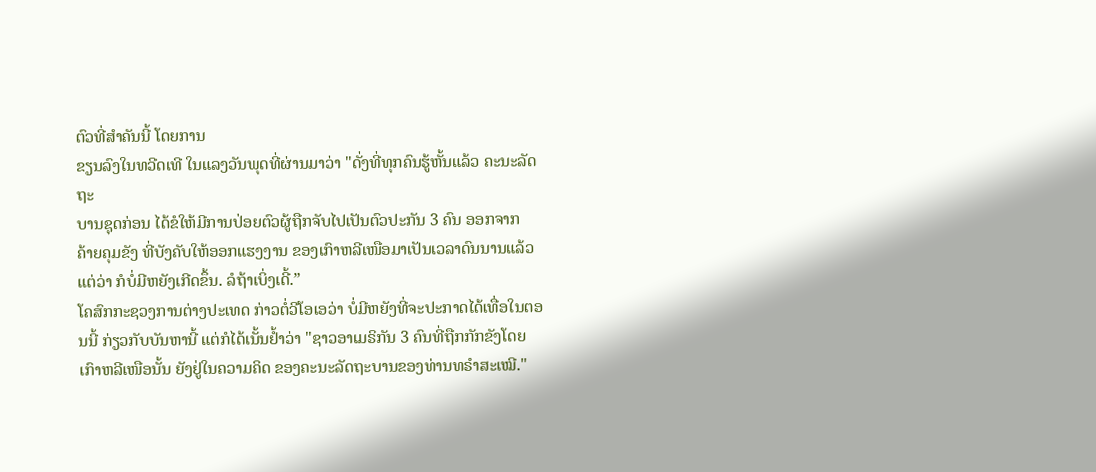ຕົວທີ່ສໍາຄັນນີ້ ໂດຍການ
ຂຽນລົງໃນທວີດເທີ ໃນແລງວັນພຸດທີ່ຜ່ານມາວ່າ "ດັ່ງທີ່ທຸກຄົນຮູ້ຫັ້ນແລ້ວ ຄະນະລັດຖະ
ບານຊຸດກ່ອນ ໄດ້ຂໍໃຫ້ມີການປ່ອຍຕົວຜູ້ຖືກຈັບໄປເປັນຕົວປະກັນ 3 ຄົນ ອອກຈາກ
ຄ້າຍຄຸມຂັງ ທີ່ບັງຄັບໃຫ້ອອກແຮງງານ ຂອງເກົາຫລີເໜືອມາເປັນເວລາດົນນານແລ້ວ
ແຕ່ວ່າ ກໍບໍ່ມີຫຍັງເກີດຂຶ້ນ. ລໍຖ້າເບິ່ງເດີ້.”
ໂຄສົກກະຊວງການຕ່າງປະເທດ ກ່າວຕໍ່ວີໂອເອວ່າ ບໍ່ມີຫຍັງທີ່ຈະປະກາດໄດ້ເທື່ອໃນຕອນນີ້ ກ່ຽວກັບບັນຫານີ້ ແຕ່ກໍໄດ້ເນັ້ນຢໍ້າວ່າ "ຊາວອາເມຣິກັນ 3 ຄົນທີ່ຖືກກັກຂັງໂດຍເກົາຫລີເໜືອນັ້ນ ຍັງຢູ່ໃນຄວາມຄິດ ຂອງຄະນະລັດຖະບານຂອງທ່ານທຣໍາສະເໝີ."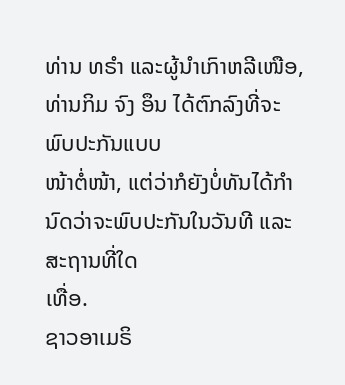ທ່ານ ທຣໍາ ແລະຜູ້ນໍາເກົາຫລີເໜືອ, ທ່ານກິມ ຈົງ ອຶນ ໄດ້ຕົກລົງທີ່ຈະພົບປະກັນແບບ
ໜ້າຕໍ່ໜ້າ, ແຕ່ວ່າກໍຍັງບໍ່ທັນໄດ້ກໍານົດວ່າຈະພົບປະກັນໃນວັນທີ ແລະສະຖານທີ່ໃດ
ເທື່ອ.
ຊາວອາເມຣິ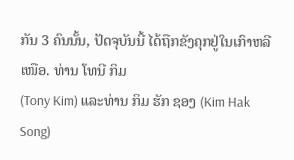ກັນ 3 ຄົນນັ້ນ, ປັດຈຸບັນນີ້ ໄດ້ຖືກຂັງຄຸກຢູ່ໃນເກົາຫລີເໜືອ. ທ່ານ ໂທນີ ກິມ
(Tony Kim) ແລະທ່ານ ກິມ ຮັກ ຊອງ (Kim Hak Song)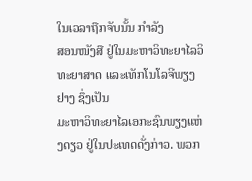ໃນເວລາຖືກຈັບນັ້ນ ກໍາລັງ
ສອນໜັງສື ຢູ່ໃນມະຫາວິທະຍາໄລວິທະຍາສາດ ແລະເທັກໂນໂລຈີພຽງຢາງ ຊຶ່ງເປັນ
ມະຫາວິທະຍາໄລເອກະຊົນພຽງແຫ່ງດຽວ ຢູ່ໃນປະເທດດັ່ງກ່າວ. ພວກ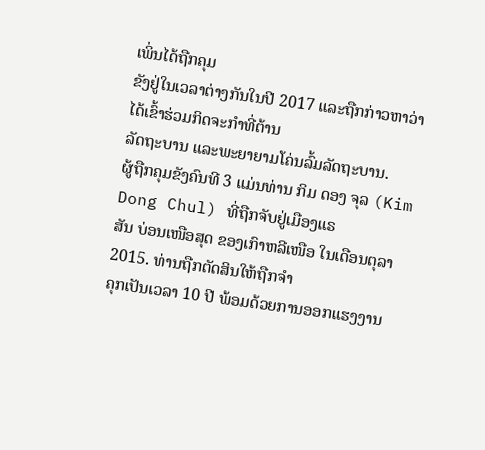ເພິ່ນໄດ້ຖືກຄຸມ
ຂັງຢູ່ໃນເວລາຕ່າງກັນໃນປີ 2017 ແລະຖືກກ່າວຫາວ່າ ໄດ້ເຂົ້າຮ່ວມກິດຈະກໍາທີ່ຕ້ານ
ລັດຖະບານ ແລະພະຍາຍາມໂຄ່ນລົ້ມລັດຖະບານ.
ຜູ້ຖືກຄຸມຂັງຄົນທີ 3 ແມ່ນທ່ານ ກິມ ດອງ ຈຸລ (Kim Dong Chul) ທີ່ຖືກຈັບຢູ່ເມືອງແຣ
ສັນ ບ່ອນເໜືອສຸດ ຂອງເກົາຫລີເໜືອ ໃນເດືອນຕຸລາ 2015. ທ່ານຖືກຕັດສິນໃຫ້ຖືກຈໍາ
ຄຸກເປັນເວລາ 10 ປີ ພ້ອມດ້ວຍການອອກແຮງງານ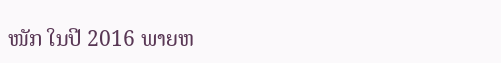ໜັກ ໃນປີ 2016 ພາຍຫ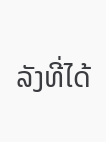ລັງທີ່ໄດ້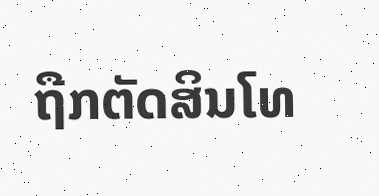ຖືກຕັດສິນໂທ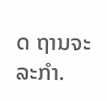ດ ຖານຈະລະກຳ.